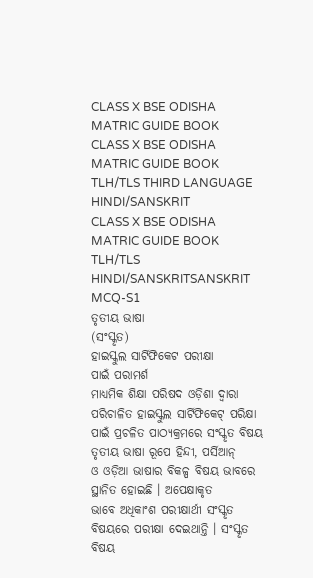CLASS X BSE ODISHA MATRIC GUIDE BOOK
CLASS X BSE ODISHA MATRIC GUIDE BOOK
TLH/TLS THIRD LANGUAGE HINDI/SANSKRIT
CLASS X BSE ODISHA MATRIC GUIDE BOOK
TLH/TLS HINDI/SANSKRITSANSKRIT
MCQ-S1
ତୃତୀୟ ଭାଷା
(ସଂସ୍କୃତ)
ହାଇସ୍କୁଲ ସାର୍ଟିଫିକେଟ ପରୀକ୍ଷା
ପାଇଁ ପରାମର୍ଶ
ମାଧ୍ୟମିକ ଶିକ୍ଷା ପରିଷଦ ଓଡ଼ିଶା ଦ୍ୱାରା ପରିଚାଳିତ ହାଇସ୍କୁଲ ସାର୍ଟିଫିକେଟ୍ ପରିକ୍ଷା
ପାଇଁ ପ୍ରଚଳିତ ପାଠ୍ୟକ୍ରମରେ ସଂସ୍କୃତ ବିଷୟ ତୃତୀୟ ଭାଷା ରୂପେ ହିନ୍ଦୀ, ପର୍ସିଆନ୍
ଓ ଓଡ଼ିଆ ଭାଷାର ବିକଳ୍ପ ବିଷୟ ଭାବରେ ସ୍ଥାନିତ ହୋଇଛି । ଅପେକ୍ଷାକୃତ
ଭାବେ ଅଧିକାଂଶ ପରୀକ୍ଷାର୍ଥୀ ସଂସ୍କୃତ ବିଷୟରେ ପରୀକ୍ଷା ଦେଇଥାନ୍ତି । ସଂସ୍କୃତ
ବିଷୟ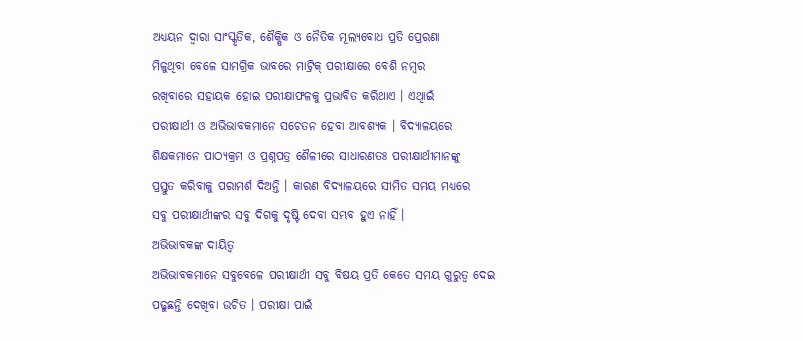ଅଧ୍ୟୟନ ଦ୍ୱାରା ସାଂସ୍କୃତିକ, ଶୈକ୍ଷିକ ଓ ନୈତିକ ମୂଲ୍ୟବୋଧ ପ୍ରତି ପ୍ରେରଣା
ମିଳୁଥିବା ବେଳେ ସାମଗ୍ରିକ ଭାବରେ ମାଟ୍ରିକ୍ ପରୀକ୍ଷାରେ ବେଶି ନମ୍ବର
ରଖିବାରେ ସହାୟକ ହୋଇ ପରୀକ୍ଷାଫଳକୁ ପ୍ରଭାବିତ କରିଥାଏ । ଏଥିାଇଁ
ପରୀକ୍ଷାର୍ଥୀ ଓ ଅଭିଭାବକମାନେ ସଚେତନ ହେବା ଆବଶ୍ୟକ । ବିଦ୍ୟାଳୟରେ
ଶିକ୍ଷକମାନେ ପାଠ୍ୟକ୍ରମ ଓ ପ୍ରଶ୍ନପତ୍ର ଶୈଳୀରେ ସାଧାରଣତଃ ପରୀକ୍ଷାର୍ଥୀମାନଙ୍କୁ
ପ୍ରସ୍ତୁତ କରିବାକୁ ପରାମର୍ଶ ଦିଅନ୍ତି । କାରଣ ବିଦ୍ୟାଳୟରେ ସୀମିତ ସମୟ ମଧ୍ୟରେ
ସବୁ ପରୀକ୍ଷାର୍ଥୀଙ୍କର ସବୁ ଦିଗକୁ ଦୃଷ୍ଟି ଦେବା ସମ୍ଭବ ହୁଏ ନାହିଁ ।
ଅଭିଭାବକଙ୍କ ଦାୟିତ୍ୱ
ଅଭିଭାବକମାନେ ସବୁବେଳେ ପରୀକ୍ଷାର୍ଥୀ ସବୁ ବିଷୟ ପ୍ରତି କେତେ ସମୟ ଗୁରୁତ୍ୱ ଦେଇ
ପଢୁଛନ୍ତି ଦେଖିବା ଉଚିତ । ପରୀକ୍ଷା ପାଇଁ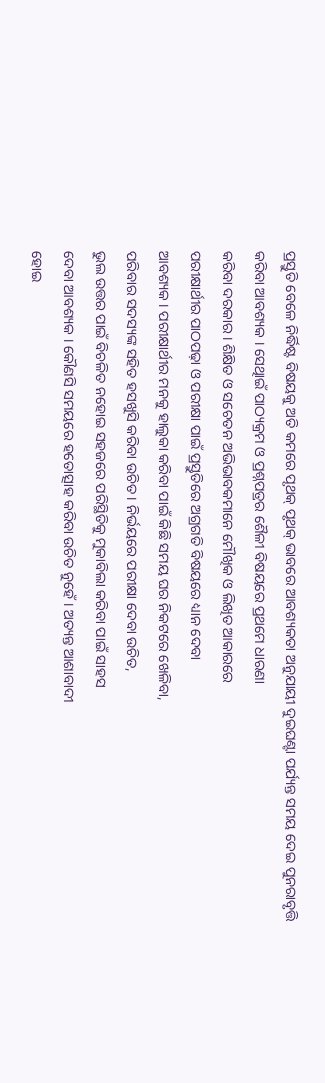ପ୍ରସ୍ତୁତି ବେଳେ ନିର୍ଦ୍ଧିଷ୍ଟ ବିଷୟକୁ ଅତି କମରେ ପୃଥକ୍ ପୃଥକ୍ ଭାବରେ ଆବଶ୍ୟକତା ଅନୁଯାୟୀ ଦୁଇଘଣ୍ଟା ପର୍ଯ୍ୟନ୍ତ ସମୟ ଦେଇ ପୁନରାବୃତ୍ତି
କରିବା ଆବଶ୍ୟକ । ସେଥିାଇଁ ପାଠ୍ୟକ୍ରମ ଓ ପ୍ରଶ୍ନପତ୍ରର ଶୈଳୀ ବିଷୟରେ ପ୍ରଥମେ ଧାରଣା
କରିବା ଦରକାର । ଶିକ୍ଷିତ ଓ ସଚେତନ ଅଭିଭାବକମାନେ ମୌଖିକ ଓ ଲିଖିତ ଆକାରରେ
ପରୀକ୍ଷାର୍ଥୀର ପାଠପଢ଼ା ଓ ପରୀକ୍ଷା ପାଇଁ ପ୍ରସ୍ତୁତିରେ ଅଗ୍ରଗତି ବିଷୟରେ ଧ୍ୟାନ ଦେବା
ଆବଶ୍ୟକ । ପରୀକ୍ଷାର୍ଥୀର ମନକୁ ହାଲୁକା କରିବା ପାଇଁ କିଛି ସମୟ ଘର ନିକଟରେ ଖେଳିବା,
ପରିବାର ସଦସ୍ୟଙ୍କ ସହିତ ହସଖୁସି କରିବା ଉଚିତ । ନିର୍ଭୟରେ ପରୀକ୍ଷା ଦେବା ଉଚିତ,
ଭୁଲ ଉତ୍ତର ପାଇଁ ବିଚଳିତ ନହୋଇ ସହଜରେ ପରିସ୍ଥିତିକୁ ମୁକାବିଲା କରିବା ପାଇଁ ସାହସ
ଦେବା ଆବଶ୍ୟକ । କୌଣସି ସମୟରେ ହତୋତ୍ସାହ କରିବା ଉଚିତ ନୁହେଁ । ଅତ୍ୟନ୍ତ ଆଶାବାଦୀ
ହୋଇ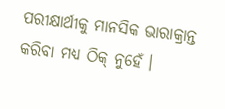ପରୀକ୍ଷାର୍ଥୀକୁ ମାନସିକ ଭାରାକ୍ରାନ୍ତ କରିବା ମଧ୍ୟ ଠିକ୍ ନୁହେଁ ।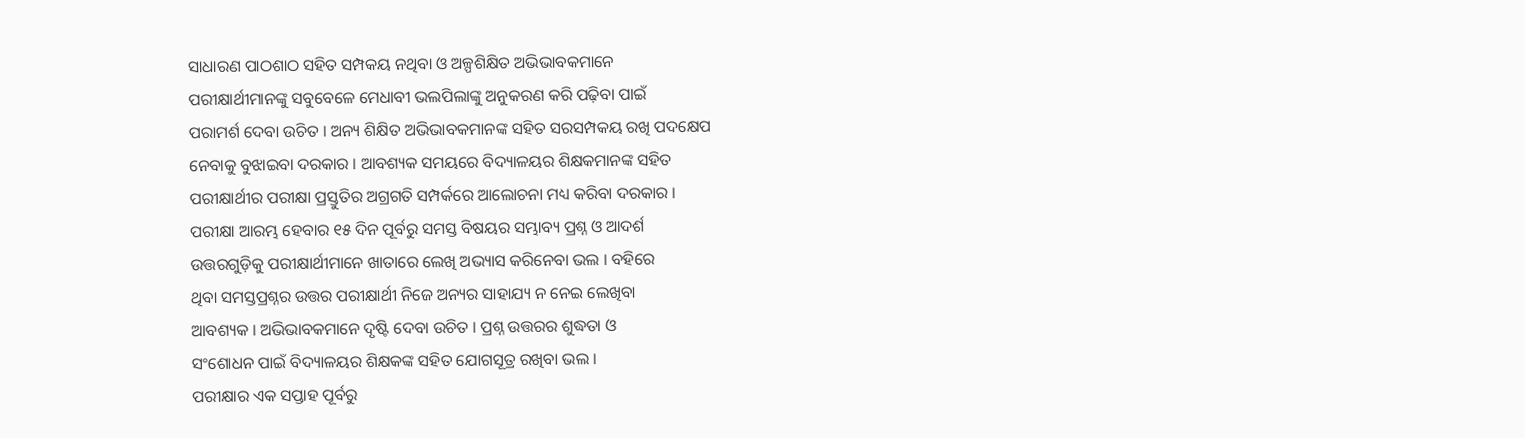ସାଧାରଣ ପାଠଶାଠ ସହିତ ସମ୍ପକୟ ନଥିବା ଓ ଅଳ୍ପଶିକ୍ଷିତ ଅଭିଭାବକମାନେ
ପରୀକ୍ଷାର୍ଥୀମାନଙ୍କୁ ସବୁବେଳେ ମେଧାବୀ ଭଲପିଲାଙ୍କୁ ଅନୁକରଣ କରି ପଢ଼ିବା ପାଇଁ
ପରାମର୍ଶ ଦେବା ଉଚିତ । ଅନ୍ୟ ଶିକ୍ଷିତ ଅଭିଭାବକମାନଙ୍କ ସହିତ ସରସମ୍ପକୟ ରଖି ପଦକ୍ଷେପ
ନେବାକୁ ବୁଝାଇବା ଦରକାର । ଆବଶ୍ୟକ ସମୟରେ ବିଦ୍ୟାଳୟର ଶିକ୍ଷକମାନଙ୍କ ସହିତ
ପରୀକ୍ଷାର୍ଥୀର ପରୀକ୍ଷା ପ୍ରସ୍ତୁତିର ଅଗ୍ରଗତି ସମ୍ପର୍କରେ ଆଲୋଚନା ମଧ୍ୟ କରିବା ଦରକାର ।
ପରୀକ୍ଷା ଆରମ୍ଭ ହେବାର ୧୫ ଦିନ ପୂର୍ବରୁ ସମସ୍ତ ବିଷୟର ସମ୍ଭାବ୍ୟ ପ୍ରଶ୍ନ ଓ ଆଦର୍ଶ
ଉତ୍ତରଗୁଡ଼ିକୁ ପରୀକ୍ଷାର୍ଥୀମାନେ ଖାତାରେ ଲେଖି ଅଭ୍ୟାସ କରିନେବା ଭଲ । ବହିରେ
ଥିବା ସମସ୍ତପ୍ରଶ୍ନର ଉତ୍ତର ପରୀକ୍ଷାର୍ଥୀ ନିଜେ ଅନ୍ୟର ସାହାଯ୍ୟ ନ ନେଇ ଲେଖିବା
ଆବଶ୍ୟକ । ଅଭିଭାବକମାନେ ଦୃଷ୍ଟି ଦେବା ଉଚିତ । ପ୍ରଶ୍ନ ଉତ୍ତରର ଶୁଦ୍ଧତା ଓ
ସଂଶୋଧନ ପାଇଁ ବିଦ୍ୟାଳୟର ଶିକ୍ଷକଙ୍କ ସହିତ ଯୋଗସୂତ୍ର ରଖିବା ଭଲ ।
ପରୀକ୍ଷାର ଏକ ସପ୍ତାହ ପୂର୍ବରୁ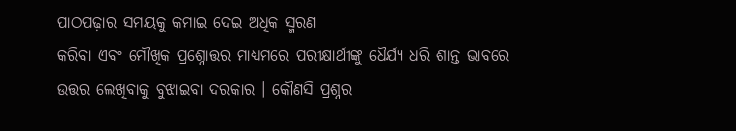ପାଠପଢ଼ାର ସମୟକୁ କମାଇ ଦେଇ ଅଧିକ ସ୍ମରଣ
କରିବା ଏବଂ ମୌଖିକ ପ୍ରଶ୍ନୋତ୍ତର ମାଧ୍ୟମରେ ପରୀକ୍ଷାର୍ଥୀଙ୍କୁ ଧୈର୍ଯ୍ୟ ଧରି ଶାନ୍ତ ଭାବରେ
ଉତ୍ତର ଲେଖିବାକୁ ବୁଝାଇବା ଦରକାର । କୌଣସି ପ୍ରଶ୍ନର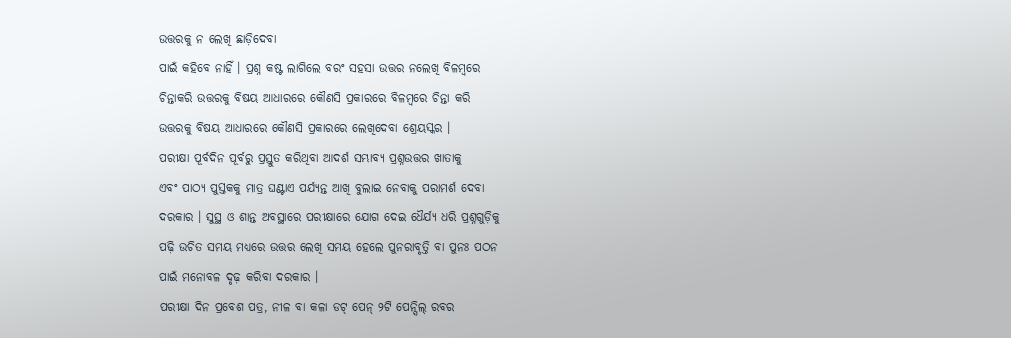ଉତ୍ତରକୁ ନ ଲେଖି ଛାଡ଼ିଦେବା
ପାଇଁ କହିବେ ନାହିଁ । ପ୍ରଶ୍ନ କଷ୍ଟ ଲାଗିଲେ ବରଂ ସହସା ଉତ୍ତର ନଲେଖି ବିଳମ୍ବରେ
ଚିନ୍ତାକରି ଉତ୍ତରକୁ ବିଷୟ ଆଧାରରେ କୌଣସି ପ୍ରକାରରେ ବିଳମ୍ବରେ ଚିନ୍ତା କରି
ଉତ୍ତରକୁ ବିଷୟ ଆଧାରରେ କୌଣସି ପ୍ରକାରରେ ଲେଖିଦେବା ଶ୍ରେୟସ୍କର ।
ପରୀକ୍ଷା ପୂର୍ବଦିନ ପୂର୍ବରୁ ପ୍ରସ୍ତୁତ କରିଥିବା ଆଦର୍ଶ ସମ୍ଭାବ୍ୟ ପ୍ରଶ୍ନଉତ୍ତର ଖାତାକୁ
ଏବଂ ପାଠ୍ୟ ପୁସ୍ତକକୁ ମାତ୍ର ଘଣ୍ଟାଏ ପର୍ଯ୍ୟନ୍ତ ଆଖି ବୁଲାଇ ନେବାକୁ ପରାମର୍ଶ ଦେବା
ଦରକାର । ସୁସ୍ଥ ଓ ଶାନ୍ତ ଅବସ୍ଥାରେ ପରୀକ୍ଷାରେ ଯୋଗ ଦେଇ ଧୈର୍ଯ୍ୟ ଧରି ପ୍ରଶ୍ନଗୁଡ଼ିକୁ
ପଢ଼ି ଉଚିତ ସମୟ ମଧ୍ୟରେ ଉତ୍ତର ଲେଖି ସମୟ ହେଲେ ପୁନରାବୃତ୍ତି ବା ପୁନଃ ପଠନ
ପାଇଁ ମନୋବଳ ଦୃଢ଼ କରିବା ଦରକାର ।
ପରୀକ୍ଷା ଦିନ ପ୍ରବେଶ ପତ୍ର, ନୀଳ ବା କଳା ଡଟ୍ ପେନ୍ ୨ଟି ପେନ୍ସିଲ୍ ରବର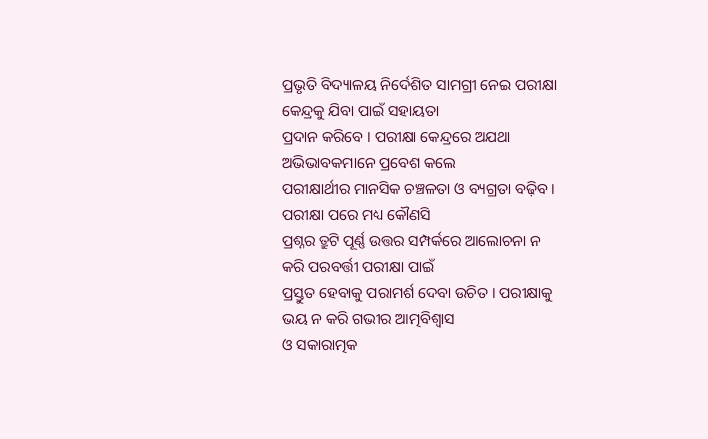ପ୍ରଭୃତି ବିଦ୍ୟାଳୟ ନିର୍ଦେଶିତ ସାମଗ୍ରୀ ନେଇ ପରୀକ୍ଷା କେନ୍ଦ୍ରକୁ ଯିବା ପାଇଁ ସହାୟତା
ପ୍ରଦାନ କରିବେ । ପରୀକ୍ଷା କେନ୍ଦ୍ରରେ ଅଯଥା ଅଭିଭାବକମାନେ ପ୍ରବେଶ କଲେ
ପରୀକ୍ଷାର୍ଥୀର ମାନସିକ ଚଞ୍ଚଳତା ଓ ବ୍ୟଗ୍ରତା ବଢ଼ିବ । ପରୀକ୍ଷା ପରେ ମଧ୍ୟ କୌଣସି
ପ୍ରଶ୍ନର ତ୍ରୁଟି ପୂର୍ଣ୍ଣ ଉତ୍ତର ସମ୍ପର୍କରେ ଆଲୋଚନା ନ କରି ପରବର୍ତ୍ତୀ ପରୀକ୍ଷା ପାଇଁ
ପ୍ରସ୍ତୁତ ହେବାକୁ ପରାମର୍ଶ ଦେବା ଉଚିତ । ପରୀକ୍ଷାକୁ ଭୟ ନ କରି ଗଭୀର ଆତ୍ମବିଶ୍ୱାସ
ଓ ସକାରାତ୍ମକ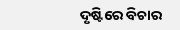ଦୃଷ୍ଟିରେ ବିଚାର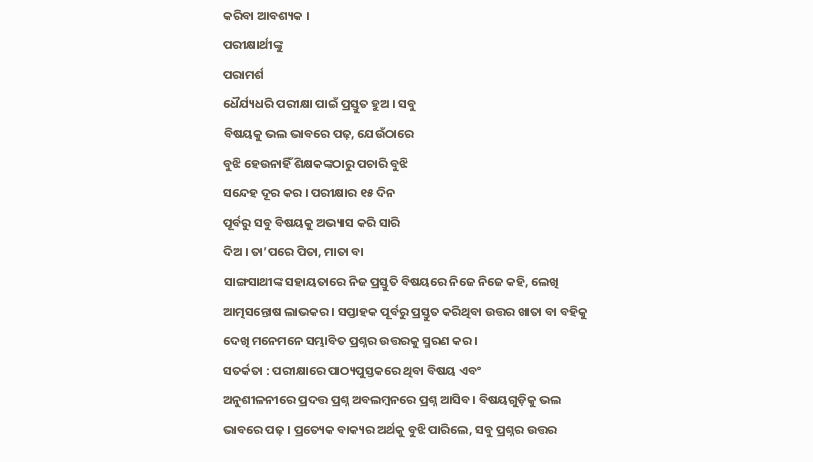କରିବା ଆବଶ୍ୟକ ।
ପରୀକ୍ଷାର୍ଥୀଙ୍କୁ
ପରାମର୍ଶ
ଧୈର୍ଯ୍ୟଧରି ପରୀକ୍ଷା ପାଇଁ ପ୍ରସ୍ତୁତ ହୁଅ । ସବୁ
ବିଷୟକୁ ଭଲ ଭାବରେ ପଢ଼, ଯେଉଁଠାରେ
ବୁଝି ହେଉନାହିଁ ଶିକ୍ଷକଙ୍କଠାରୁ ପଚାରି ବୁଝି
ସନ୍ଦେହ ଦୂର କର । ପରୀକ୍ଷାର ୧୫ ଦିନ
ପୂର୍ବରୁ ସବୁ ବିଷୟକୁ ଅଭ୍ୟାସ କରି ସାରି
ଦିଅ । ତା’ପରେ ପିତା, ମାତା ବା
ସାଙ୍ଗସାଥୀଙ୍କ ସହାୟତାରେ ନିଜ ପ୍ରସ୍ତୁତି ବିଷୟରେ ନିଜେ ନିଜେ କହି, ଲେଖି
ଆତ୍ମସନ୍ତୋଷ ଲାଭକର । ସପ୍ତାହକ ପୂର୍ବରୁ ପ୍ରସ୍ତୁତ କରିଥିବା ଉତ୍ତର ଖାତା ବା ବହିକୁ
ଦେଖି ମନେମନେ ସମ୍ଭାବିତ ପ୍ରଶ୍ନର ଉତ୍ତରକୁ ସ୍ମରଣ କର ।
ସତର୍କତା : ପରୀକ୍ଷାରେ ପାଠ୍ୟପୁସ୍ତକରେ ଥିବା ବିଷୟ ଏବଂ
ଅନୁଶୀଳନୀରେ ପ୍ରଦତ୍ତ ପ୍ରଶ୍ନ ଅବଲମ୍ବନରେ ପ୍ରଶ୍ନ ଆସିବ । ବିଷୟଗୁଡ଼ିକୁ ଭଲ
ଭାବରେ ପଢ଼ । ପ୍ରତ୍ୟେକ ବାକ୍ୟର ଅର୍ଥକୁ ବୁଝି ପାରିଲେ, ସବୁ ପ୍ରଶ୍ନର ଉତ୍ତର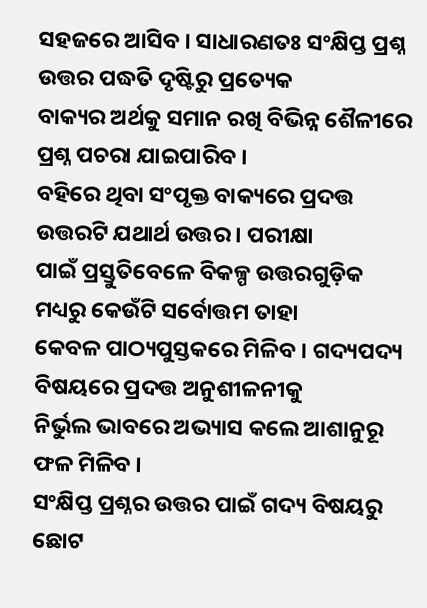ସହଜରେ ଆସିବ । ସାଧାରଣତଃ ସଂକ୍ଷିପ୍ତ ପ୍ରଶ୍ନ ଉତ୍ତର ପଦ୍ଧତି ଦୃଷ୍ଟିରୁ ପ୍ରତ୍ୟେକ
ବାକ୍ୟର ଅର୍ଥକୁ ସମାନ ରଖି ବିଭିନ୍ନ ଶୈଳୀରେ ପ୍ରଶ୍ନ ପଚରା ଯାଇପାରିବ ।
ବହିରେ ଥିବା ସଂପୃକ୍ତ ବାକ୍ୟରେ ପ୍ରଦତ୍ତ ଉତ୍ତରଟି ଯଥାର୍ଥ ଉତ୍ତର । ପରୀକ୍ଷା
ପାଇଁ ପ୍ରସ୍ତୁତିବେଳେ ବିକଳ୍ପ ଉତ୍ତରଗୁଡ଼ିକ ମଧ୍ୟରୁ କେଉଁଟି ସର୍ବୋତ୍ତମ ତାହା
କେବଳ ପାଠ୍ୟପୁସ୍ତକରେ ମିଳିବ । ଗଦ୍ୟପଦ୍ୟ ବିଷୟରେ ପ୍ରଦତ୍ତ ଅନୁଶୀଳନୀକୁ
ନିର୍ଭୁଲ ଭାବରେ ଅଭ୍ୟାସ କଲେ ଆଶାନୁରୂ ଫଳ ମିଳିବ ।
ସଂକ୍ଷିପ୍ତ ପ୍ରଶ୍ନର ଉତ୍ତର ପାଇଁ ଗଦ୍ୟ ବିଷୟରୁ ଛୋଟ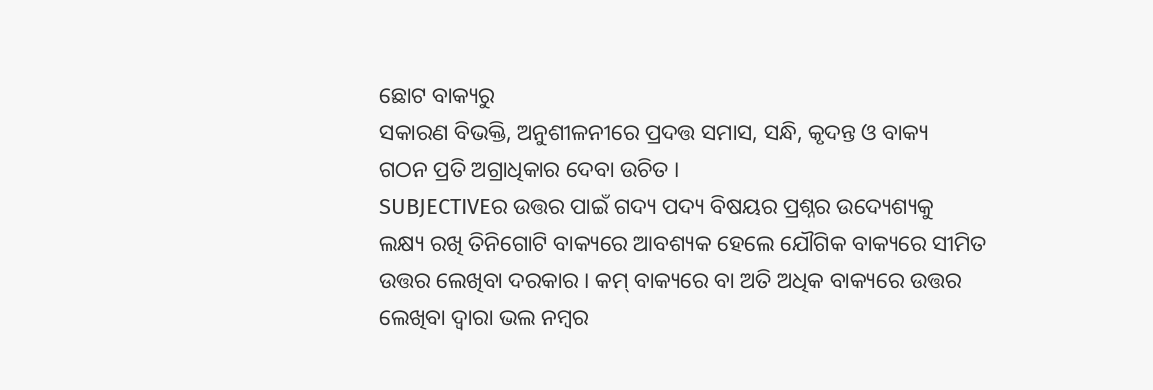ଛୋଟ ବାକ୍ୟରୁ
ସକାରଣ ବିଭକ୍ତି, ଅନୁଶୀଳନୀରେ ପ୍ରଦତ୍ତ ସମାସ, ସନ୍ଧି, କୃଦନ୍ତ ଓ ବାକ୍ୟ
ଗଠନ ପ୍ରତି ଅଗ୍ରାଧିକାର ଦେବା ଉଚିତ ।
SUBJECTIVEର ଉତ୍ତର ପାଇଁ ଗଦ୍ୟ ପଦ୍ୟ ବିଷୟର ପ୍ରଶ୍ନର ଉଦ୍ୟେଶ୍ୟକୁ
ଲକ୍ଷ୍ୟ ରଖି ତିନିଗୋଟି ବାକ୍ୟରେ ଆବଶ୍ୟକ ହେଲେ ଯୌଗିକ ବାକ୍ୟରେ ସୀମିତ
ଉତ୍ତର ଲେଖିବା ଦରକାର । କମ୍ ବାକ୍ୟରେ ବା ଅତି ଅଧିକ ବାକ୍ୟରେ ଉତ୍ତର
ଲେଖିବା ଦ୍ୱାରା ଭଲ ନମ୍ବର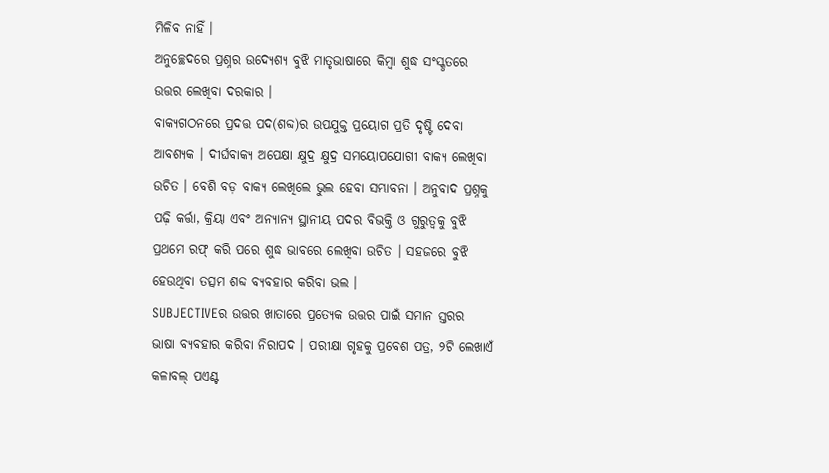ମିଳିବ ନାହିଁ ।
ଅନୁଚ୍ଛେଦରେ ପ୍ରଶ୍ନର ଉଦ୍ୟେଶ୍ୟ ବୁଝି ମାତୃଭାଷାରେ କିମ୍ବା ଶୁଦ୍ଧ ସଂସ୍କୃତରେ
ଉତ୍ତର ଲେଖିବା ଦରକାର ।
ବାକ୍ୟଗଠନରେ ପ୍ରଦତ୍ତ ପଦ(ଶବ୍ଦ)ର ଉପଯୁକ୍ତ ପ୍ରୟୋଗ ପ୍ରତି ଦୃଷ୍ଟି ଦେବା
ଆବଶ୍ୟକ । ଦୀର୍ଘବାକ୍ୟ ଅପେକ୍ଷା କ୍ଷୁଦ୍ର କ୍ଷୁଦ୍ର ସମୟୋପଯୋଗୀ ବାକ୍ୟ ଲେଖିବା
ଉଚିତ । ବେଶି ବଡ଼ ବାକ୍ୟ ଲେଖିଲେ ଭୁଲ ହେବା ସମ୍ଭାବନା । ଅନୁବାଦ ପ୍ରଶ୍ନକୁ
ପଢ଼ି କର୍ତ୍ତା, କ୍ରିୟା ଏବଂ ଅନ୍ୟାନ୍ୟ ସ୍ଥାନୀୟ ପଦର ବିଭକ୍ତି ଓ ଗୁରୁତ୍ୱକୁ ବୁଝି
ପ୍ରଥମେ ରଫ୍ କରି ପରେ ଶୁଦ୍ଧ ଭାବରେ ଲେଖିବା ଉଚିତ । ସହଜରେ ବୁଝି
ହେଉଥିବା ତତ୍ସମ ଶବ୍ଦ ବ୍ୟବହାର କରିବା ଭଲ ।
SUBJECTIVEର ଉତ୍ତର ଖାତାରେ ପ୍ରତ୍ୟେକ ଉତ୍ତର ପାଇଁ ସମାନ ସ୍ତରର
ଭାଷା ବ୍ୟବହାର କରିବା ନିରାପଦ । ପରୀକ୍ଷା ଗୃହକୁ ପ୍ରବେଶ ପତ୍ର, ୨ଟି ଲେଖାଏଁ
କଳାବଲ୍ ପଏଣ୍ଟ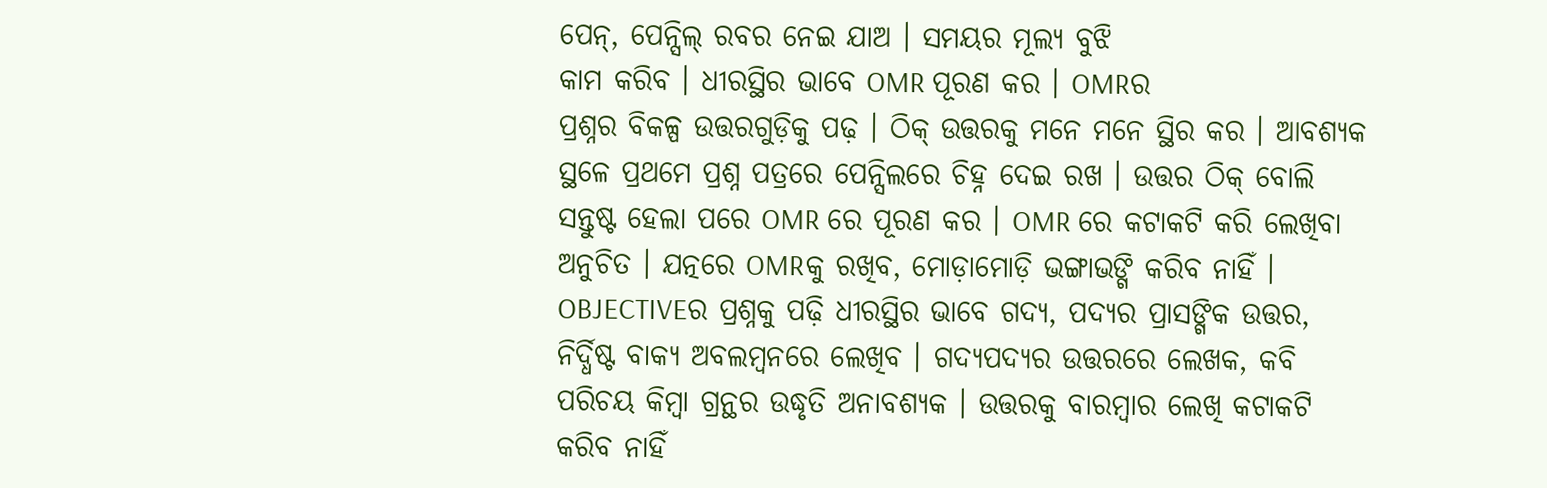ପେନ୍, ପେନ୍ସିଲ୍ ରବର ନେଇ ଯାଅ । ସମୟର ମୂଲ୍ୟ ବୁଝି
କାମ କରିବ । ଧୀରସ୍ଥିର ଭାବେ OMR ପୂରଣ କର । OMRର
ପ୍ରଶ୍ନର ବିକଳ୍ପ ଉତ୍ତରଗୁଡ଼ିକୁ ପଢ଼ । ଠିକ୍ ଉତ୍ତରକୁ ମନେ ମନେ ସ୍ଥିର କର । ଆବଶ୍ୟକ
ସ୍ଥଳେ ପ୍ରଥମେ ପ୍ରଶ୍ନ ପତ୍ରରେ ପେନ୍ସିଲରେ ଚିହ୍ନ ଦେଇ ରଖ । ଉତ୍ତର ଠିକ୍ ବୋଲି
ସନ୍ତୁଷ୍ଟ ହେଲା ପରେ OMR ରେ ପୂରଣ କର । OMR ରେ କଟାକଟି କରି ଲେଖିବା
ଅନୁଚିତ । ଯତ୍ନରେ OMRକୁ ରଖିବ, ମୋଡ଼ାମୋଡ଼ି ଭଙ୍ଗାଭଙ୍ଗି କରିବ ନାହିଁ ।
OBJECTIVEର ପ୍ରଶ୍ନକୁ ପଢ଼ି ଧୀରସ୍ଥିର ଭାବେ ଗଦ୍ୟ, ପଦ୍ୟର ପ୍ରାସଙ୍ଗିକ ଉତ୍ତର,
ନିର୍ଦ୍ଧିଷ୍ଟ ବାକ୍ୟ ଅବଲମ୍ବନରେ ଲେଖିବ । ଗଦ୍ୟପଦ୍ୟର ଉତ୍ତରରେ ଲେଖକ, କବି
ପରିଚୟ କିମ୍ବା ଗ୍ରନ୍ଥର ଉଦ୍ଧୃତି ଅନାବଶ୍ୟକ । ଉତ୍ତରକୁ ବାରମ୍ବାର ଲେଖି କଟାକଟି
କରିବ ନାହିଁ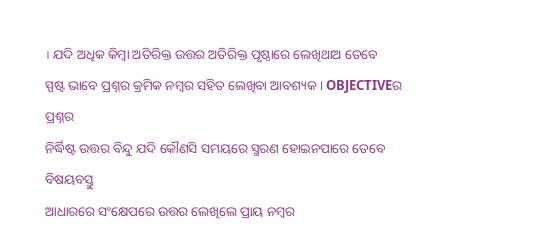। ଯଦି ଅଧିକ କିମ୍ବା ଅତିରିକ୍ତ ଉତ୍ତର ଅତିରିକ୍ତ ପୃଷ୍ଠାରେ ଲେଖିଥାଅ ତେବେ
ସ୍ପଷ୍ଟ ଭାବେ ପ୍ରଶ୍ନର କ୍ରମିକ ନମ୍ବର ସହିତ ଲେଖିବା ଆବଶ୍ୟକ । OBJECTIVEର ପ୍ରଶ୍ନର
ନିର୍ଦ୍ଧିଷ୍ଟ ଉତ୍ତର ବିନ୍ଦୁ ଯଦି କୌଣସି ସମୟରେ ସ୍ମରଣ ହୋଇନପାରେ ତେବେ ବିଷୟବସ୍ତୁ
ଆଧାରରେ ସଂକ୍ଷେପରେ ଉତ୍ତର ଲେଖିଲେ ପ୍ରାୟ ନମ୍ବର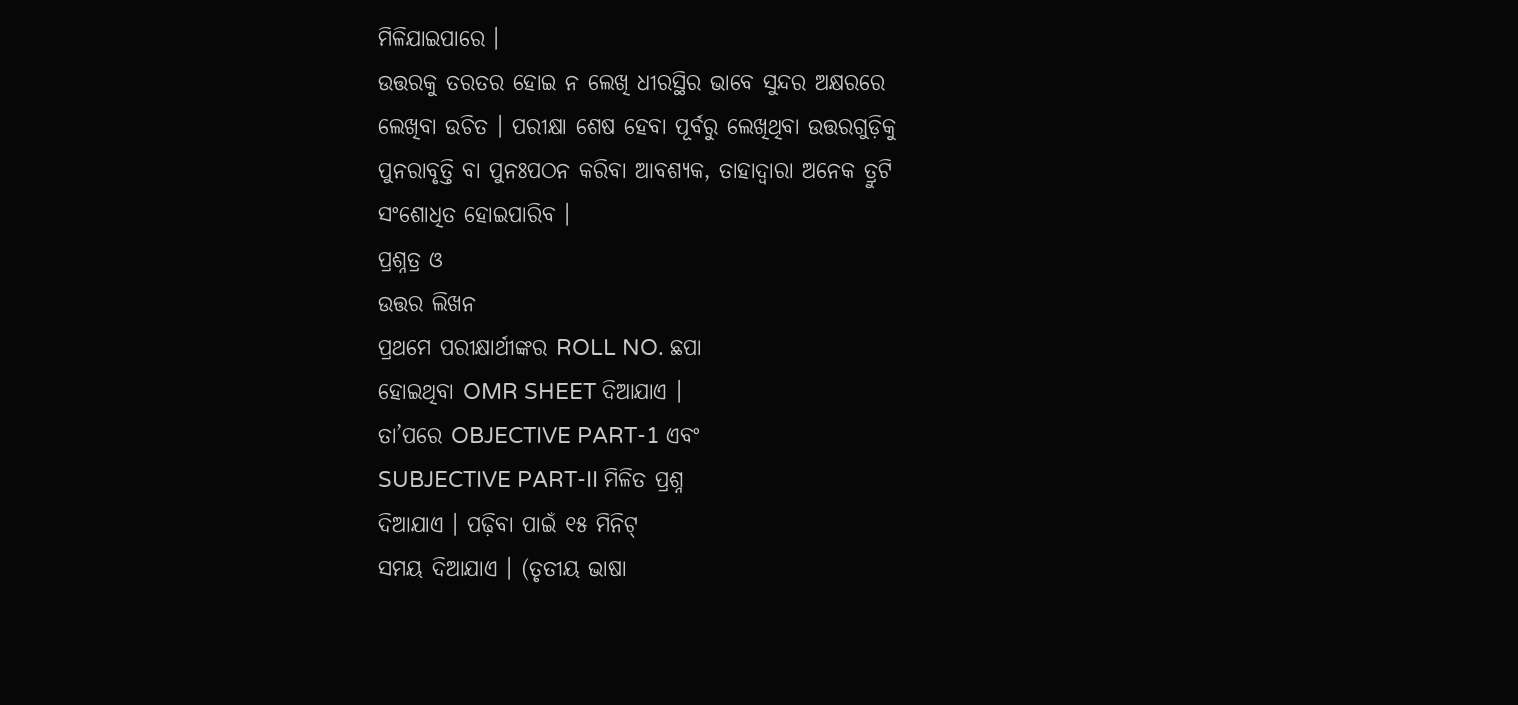ମିଳିଯାଇପାରେ ।
ଉତ୍ତରକୁ ତରତର ହୋଇ ନ ଲେଖି ଧୀରସ୍ଥିର ଭାବେ ସୁନ୍ଦର ଅକ୍ଷରରେ
ଲେଖିବା ଉଚିତ । ପରୀକ୍ଷା ଶେଷ ହେବା ପୂର୍ବରୁ ଲେଖିଥିବା ଉତ୍ତରଗୁଡ଼ିକୁ
ପୁନରାବୃତ୍ତି ବା ପୁନଃପଠନ କରିବା ଆବଶ୍ୟକ, ତାହାଦ୍ୱାରା ଅନେକ ତ୍ରୁଟି
ସଂଶୋଧିତ ହୋଇପାରିବ ।
ପ୍ରଶ୍ନତ୍ର ଓ
ଉତ୍ତର ଲିଖନ
ପ୍ରଥମେ ପରୀକ୍ଷାର୍ଥୀଙ୍କର ROLL NO. ଛପା
ହୋଇଥିବା OMR SHEET ଦିଆଯାଏ ।
ତା’ପରେ OBJECTIVE PART-1 ଏବଂ
SUBJECTIVE PART-II ମିଳିତ ପ୍ରଶ୍ନ
ଦିଆଯାଏ । ପଢ଼ିବା ପାଇଁ ୧୫ ମିନିଟ୍
ସମୟ ଦିଆଯାଏ । (ତୃତୀୟ ଭାଷା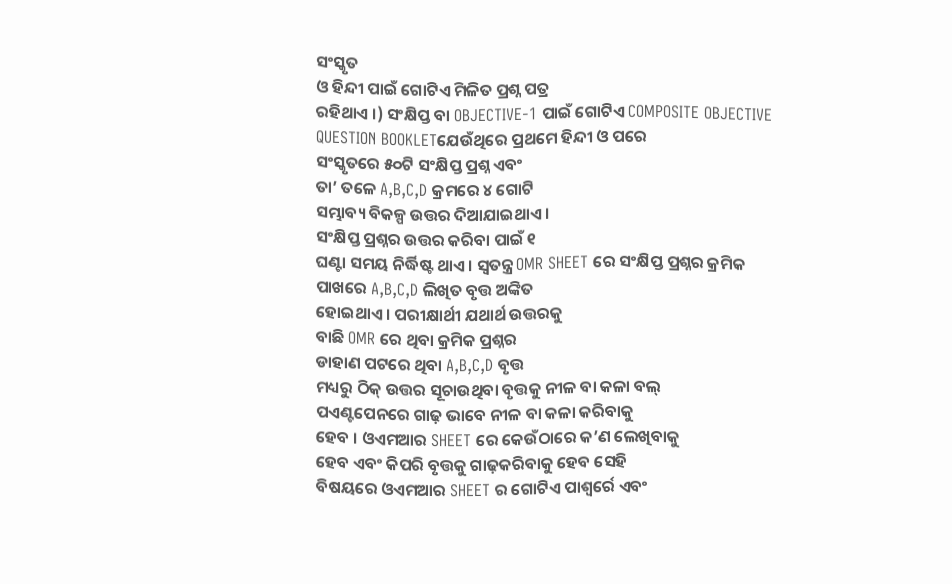ସଂସ୍କୃତ
ଓ ହିନ୍ଦୀ ପାଇଁ ଗୋଟିଏ ମିଳିତ ପ୍ରଶ୍ନ ପତ୍ର
ରହିଥାଏ ।) ସଂକ୍ଷିପ୍ତ ବା OBJECTIVE-1 ପାଇଁ ଗୋଟିଏ COMPOSITE OBJECTIVE QUESTION BOOKLETଯେଉଁଥିରେ ପ୍ରଥମେ ହିନ୍ଦୀ ଓ ପରେ
ସଂସ୍କୃତରେ ୫୦ଟି ସଂକ୍ଷିପ୍ତ ପ୍ରଶ୍ନ ଏବଂ
ତା’ ତଳେ A,B,C,D କ୍ରମରେ ୪ ଗୋଟି
ସମ୍ଭାବ୍ୟ ବିକଳ୍ପ ଉତ୍ତର ଦିଆଯାଇଥାଏ ।
ସଂକ୍ଷିପ୍ତ ପ୍ରଶ୍ନର ଉତ୍ତର କରିବା ପାଇଁ ୧
ଘଣ୍ଟା ସମୟ ନିର୍ଦ୍ଧିଷ୍ଟ ଥାଏ । ସ୍ୱତନ୍ତ୍ର OMR SHEET ରେ ସଂକ୍ଷିପ୍ତ ପ୍ରଶ୍ନର କ୍ରମିକ
ପାଖରେ A,B,C,D ଲିଖିତ ବୃତ୍ତ ଅଙ୍କିତ
ହୋଇଥାଏ । ପରୀକ୍ଷାର୍ଥୀ ଯଥାର୍ଥ ଉତ୍ତରକୁ
ବାଛି OMR ରେ ଥିବା କ୍ରମିକ ପ୍ରଶ୍ନର
ଡାହାଣ ପଟରେ ଥିବା A,B,C,D ବୃତ୍ତ
ମଧ୍ୟରୁ ଠିକ୍ ଉତ୍ତର ସୂଚାଉଥିବା ବୃତ୍ତକୁ ନୀଳ ବା କଳା ବଲ୍
ପଏଣ୍ଟପେନରେ ଗାଢ଼ ଭାବେ ନୀଳ ବା କଳା କରିବାକୁ
ହେବ । ଓଏମଆର SHEET ରେ କେଉଁଠାରେ କ’ଣ ଲେଖିବାକୁ
ହେବ ଏବଂ କିପରି ବୃତ୍ତକୁ ଗାଢ଼କରିବାକୁ ହେବ ସେହି
ବିଷୟରେ ଓଏମଆର SHEET ର ଗୋଟିଏ ପାଶ୍ୱର୍ରେ ଏବଂ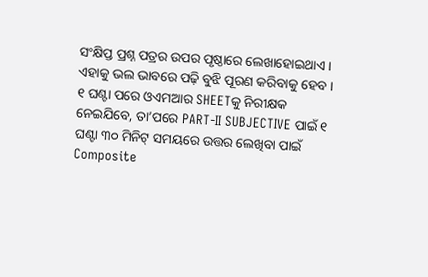ସଂକ୍ଷିପ୍ତ ପ୍ରଶ୍ନ ପତ୍ରର ଉପର ପୃଷ୍ଠାରେ ଲେଖାହୋଇଥାଏ ।
ଏହାକୁ ଭଲ ଭାବରେ ପଢ଼ି ବୁଝି ପୂରଣ କରିବାକୁ ହେବ ।
୧ ଘଣ୍ଟା ପରେ ଓଏମଆର SHEETକୁ ନିରୀକ୍ଷକ
ନେଇଯିବେ, ତା’ପରେ PART-II SUBJECTIVE ପାଇଁ ୧
ଘଣ୍ଟା ୩୦ ମିନିଟ୍ ସମୟରେ ଉତ୍ତର ଲେଖିବା ପାଇଁ
Composite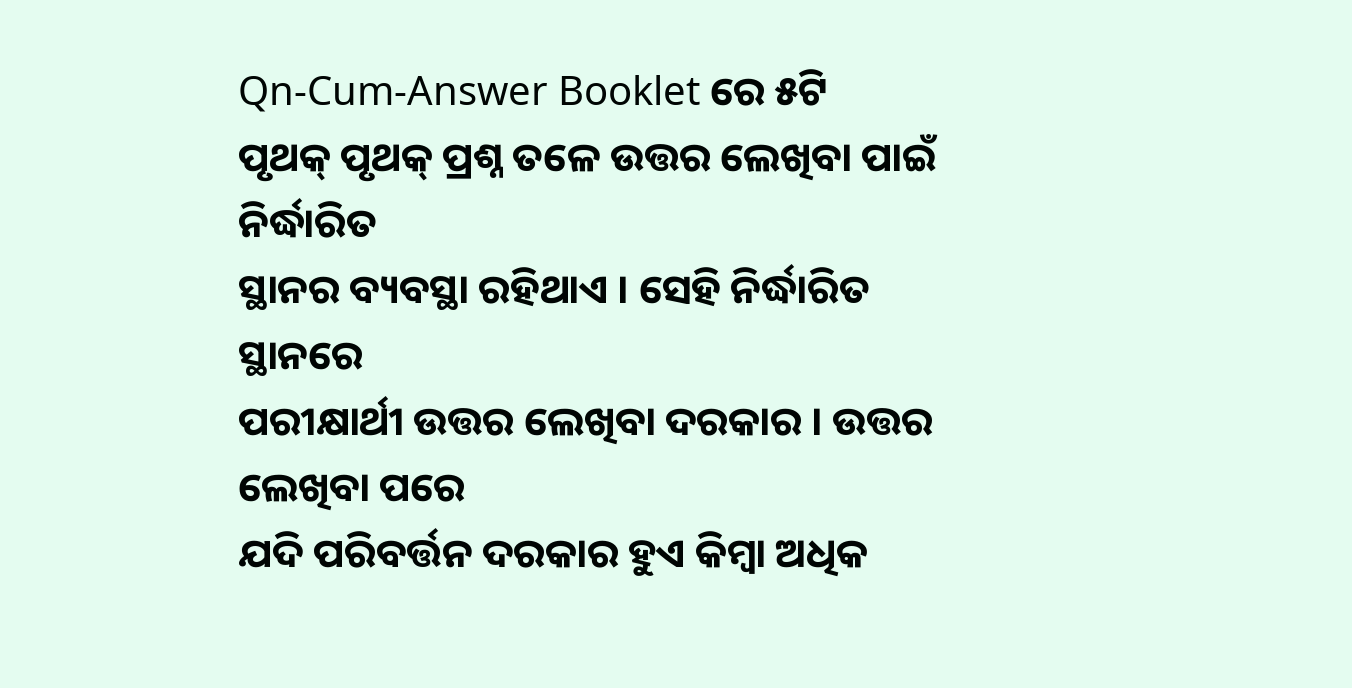Qn-Cum-Answer Booklet ରେ ୫ଟି
ପୃଥକ୍ ପୃଥକ୍ ପ୍ରଶ୍ନ ତଳେ ଉତ୍ତର ଲେଖିବା ପାଇଁ ନିର୍ଦ୍ଧାରିତ
ସ୍ଥାନର ବ୍ୟବସ୍ଥା ରହିଥାଏ । ସେହି ନିର୍ଦ୍ଧାରିତ ସ୍ଥାନରେ
ପରୀକ୍ଷାର୍ଥୀ ଉତ୍ତର ଲେଖିବା ଦରକାର । ଉତ୍ତର ଲେଖିବା ପରେ
ଯଦି ପରିବର୍ତ୍ତନ ଦରକାର ହୁଏ କିମ୍ବା ଅଧିକ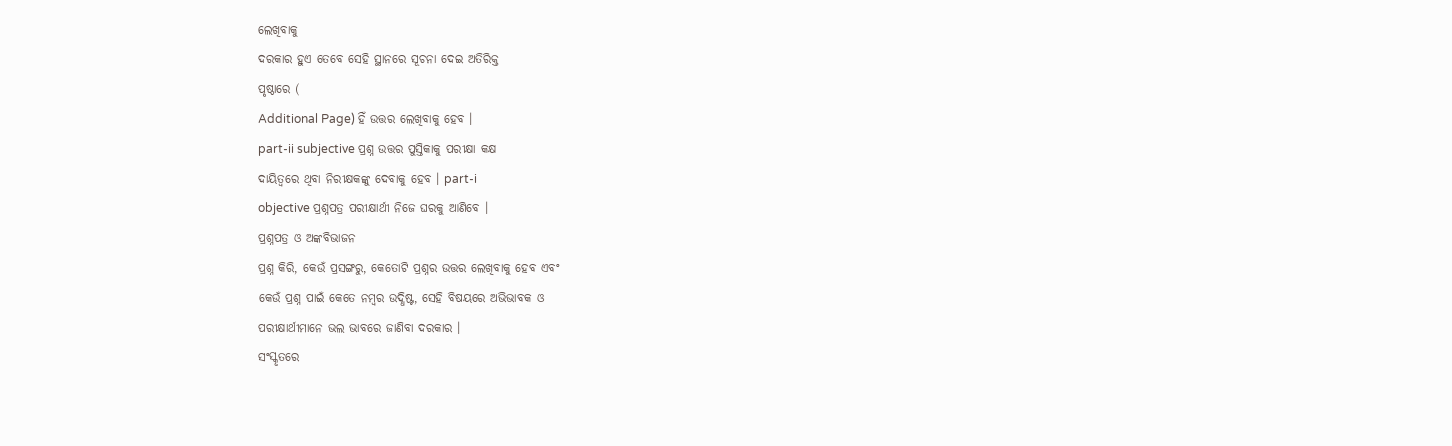ଲେଖିବାକୁ
ଦରକାର ହୁଏ ତେବେ ସେହି ସ୍ଥାନରେ ସୂଚନା ଦେଇ ଅତିରିକ୍ତ
ପୃଷ୍ଠାରେ (
Additional Page) ହିଁ ଉତ୍ତର ଲେଖିବାକୁ ହେବ ।
part-ii subjective ପ୍ରଶ୍ନ ଉତ୍ତର ପୁସ୍ତିକାକୁ ପରୀକ୍ଷା କକ୍ଷ
ଦାୟିତ୍ୱରେ ଥିବା ନିରୀକ୍ଷକଙ୍କୁ ଦେବାକୁ ହେବ । part-i
objective ପ୍ରଶ୍ନପତ୍ର ପରୀକ୍ଷାର୍ଥୀ ନିଜେ ଘରକୁ ଆଣିବେ ।
ପ୍ରଶ୍ନପତ୍ର ଓ ଅଙ୍କବିଭାଜନ
ପ୍ରଶ୍ନ କିରି, କେଉଁ ପ୍ରସଙ୍ଗରୁ, କେତୋଟି ପ୍ରଶ୍ନର ଉତ୍ତର ଲେଖିବାକୁ ହେବ ଏବଂ
କେଉଁ ପ୍ରଶ୍ନ ପାଇଁ କେତେ ନମ୍ବର ଉଦ୍ଧିଷ୍ଟ, ସେହି ବିଷୟରେ ଅଭିଭାବକ ଓ
ପରୀକ୍ଷାର୍ଥୀମାନେ ଭଲ ଭାବରେ ଜାଣିବା ଦରକାର ।
ସଂସ୍କୃତରେ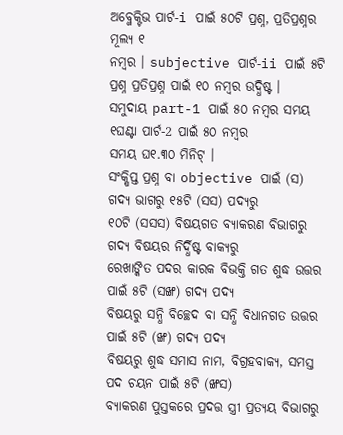ଅବ୍ଜେକ୍ଟିଭ ପାର୍ଟ-i ପାଇଁ ୫୦ଟି ପ୍ରଶ୍ନ, ପ୍ରତିପ୍ରଶ୍ନର ମୂଲ୍ୟ ୧
ନମ୍ବର । subjective ପାର୍ଟ-ii ପାଇଁ ୫ଟି ପ୍ରଶ୍ନ ପ୍ରତିପ୍ରଶ୍ନ ପାଇଁ ୧୦ ନମ୍ବର ଉଦ୍ଧିଷ୍ଟ ।
ସମୁଦାୟ part-1 ପାଇଁ ୫୦ ନମ୍ବର ସମୟ ୧ଘଣ୍ଟା ପାର୍ଟ-2 ପାଇଁ ୫୦ ନମ୍ବର
ସମୟ ଘ୧.୩୦ ମିନିଟ୍ ।
ସଂକ୍ଷିପ୍ତ ପ୍ରଶ୍ନ ବା objective ପାଇଁ (ସ) ଗଦ୍ୟ ଭାଗରୁ ୧୫ଟି (ସସ) ପଦ୍ୟରୁ
୧୦ଟି (ସସସ) ବିଷୟଗତ ବ୍ୟାକରଣ ବିଭାଗରୁ ଗଦ୍ୟ ବିଷୟର ନିର୍ଦ୍ଧିଷ୍ଟ ବାକ୍ୟରୁ
ରେଖାଙ୍କିତ ପଦର କାରକ ବିଭକ୍ତି ଗତ ଶୁଦ୍ଧ ଉତ୍ତର ପାଇଁ ୫ଟି (ସଙ୍ଖ) ଗଦ୍ୟ ପଦ୍ୟ
ବିଷୟରୁ ସନ୍ଧି ବିଚ୍ଛେଦ ବା ସନ୍ଧି ବିଧାନଗତ ଉତ୍ତର ପାଇଁ ୫ଟି (ଙ୍ଖ) ଗଦ୍ୟ ପଦ୍ୟ
ବିଷୟରୁ ଶୁଦ୍ଧ ସମାସ ନାମ, ବିଗ୍ରହବାକ୍ୟ, ସମସ୍ତ ପଦ ଚୟନ ପାଇଁ ୫ଟି (ଙ୍ଖସ)
ବ୍ୟାକରଣ ପୁସ୍ତକରେ ପ୍ରଦତ୍ତ ସ୍ତ୍ରୀ ପ୍ରତ୍ୟୟ ବିଭାଗରୁ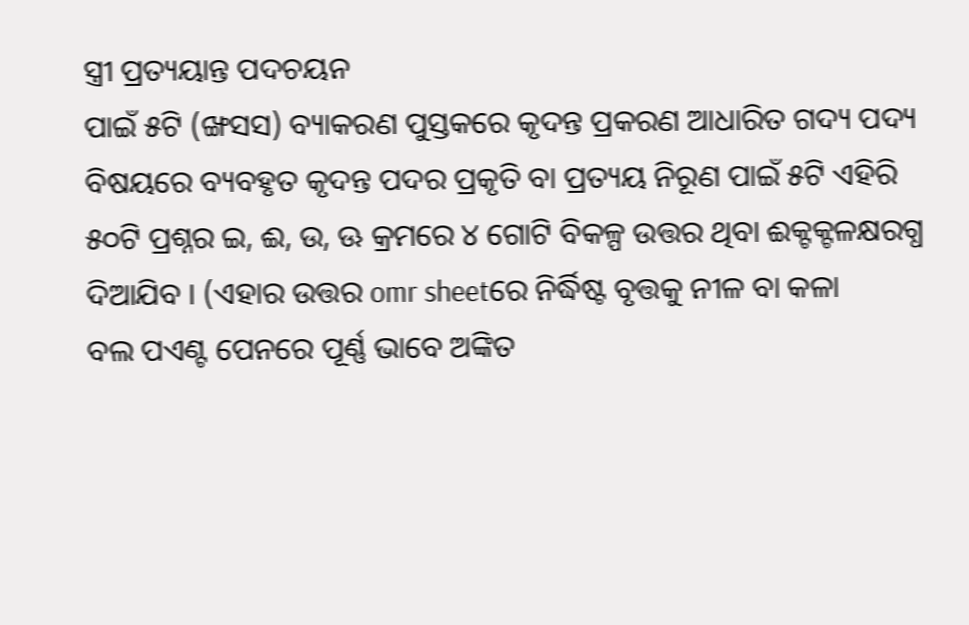ସ୍ତ୍ରୀ ପ୍ରତ୍ୟୟାନ୍ତ ପଦଚୟନ
ପାଇଁ ୫ଟି (ଙ୍ଖସସ) ବ୍ୟାକରଣ ପୁସ୍ତକରେ କୃଦନ୍ତ ପ୍ରକରଣ ଆଧାରିତ ଗଦ୍ୟ ପଦ୍ୟ
ବିଷୟରେ ବ୍ୟବହୃତ କୃଦନ୍ତ ପଦର ପ୍ରକୃତି ବା ପ୍ରତ୍ୟୟ ନିରୂଣ ପାଇଁ ୫ଟି ଏହିରି
୫୦ଟି ପ୍ରଶ୍ନର ଇ, ଈ, ଉ, ଊ କ୍ରମରେ ୪ ଗୋଟି ବିକଳ୍ପ ଉତ୍ତର ଥିବା ଈକ୍ଟକ୍ଟଳକ୍ଷରଗ୍ଧ
ଦିଆଯିବ । (ଏହାର ଉତ୍ତର omr sheetରେ ନିର୍ଦ୍ଧିଷ୍ଟ ବୃତ୍ତକୁ ନୀଳ ବା କଳା
ବଲ ପଏଣ୍ଟ ପେନରେ ପୂର୍ଣ୍ଣ ଭାବେ ଅଙ୍କିତ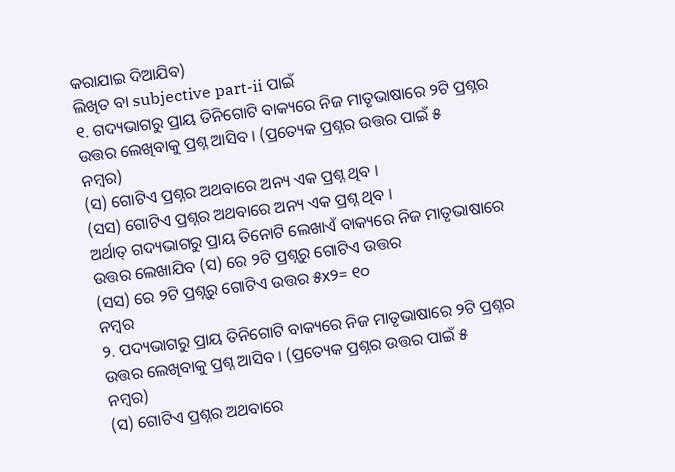କରାଯାଇ ଦିଆଯିବ)
ଲିଖିତ ବା subjective part-ii ପାଇଁ
୧. ଗଦ୍ୟଭାଗରୁ ପ୍ରାୟ ତିନିଗୋଟି ବାକ୍ୟରେ ନିଜ ମାତୃଭାଷାରେ ୨ଟି ପ୍ରଶ୍ନର
ଉତ୍ତର ଲେଖିବାକୁ ପ୍ରଶ୍ନ ଆସିବ । (ପ୍ରତ୍ୟେକ ପ୍ରଶ୍ନର ଉତ୍ତର ପାଇଁ ୫
ନମ୍ବର)
(ସ) ଗୋଟିଏ ପ୍ରଶ୍ନର ଅଥବାରେ ଅନ୍ୟ ଏକ ପ୍ରଶ୍ନ ଥିବ ।
(ସସ) ଗୋଟିଏ ପ୍ରଶ୍ନର ଅଥବାରେ ଅନ୍ୟ ଏକ ପ୍ରଶ୍ନ ଥିବ ।
ଅର୍ଥାତ୍ ଗଦ୍ୟଭାଗରୁ ପ୍ରାୟ ତିନୋଟି ଲେଖାଏଁ ବାକ୍ୟରେ ନିଜ ମାତୃଭାଷାରେ
ଉତ୍ତର ଲେଖାଯିବ (ସ) ରେ ୨ଟି ପ୍ରଶ୍ନରୁ ଗୋଟିଏ ଉତ୍ତର
(ସସ) ରେ ୨ଟି ପ୍ରଶ୍ନରୁ ଗୋଟିଏ ଉତ୍ତର ୫x୨= ୧୦
ନମ୍ବର
୨. ପଦ୍ୟଭାଗରୁ ପ୍ରାୟ ତିନିଗୋଟି ବାକ୍ୟରେ ନିଜ ମାତୃଭାଷାରେ ୨ଟି ପ୍ରଶ୍ନର
ଉତ୍ତର ଲେଖିବାକୁ ପ୍ରଶ୍ନ ଆସିବ । (ପ୍ରତ୍ୟେକ ପ୍ରଶ୍ନର ଉତ୍ତର ପାଇଁ ୫
ନମ୍ବର)
(ସ) ଗୋଟିଏ ପ୍ରଶ୍ନର ଅଥବାରେ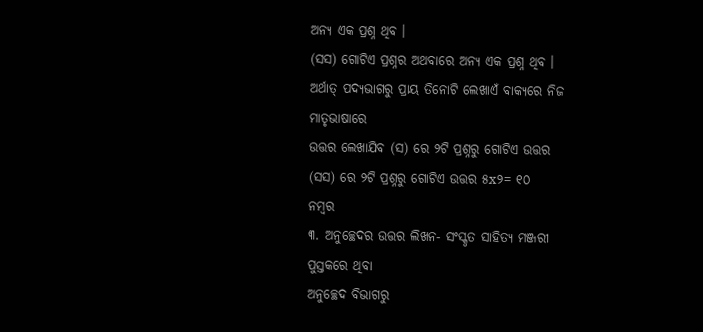ଅନ୍ୟ ଏକ ପ୍ରଶ୍ନ ଥିବ ।
(ସସ) ଗୋଟିଏ ପ୍ରଶ୍ନର ଅଥବାରେ ଅନ୍ୟ ଏକ ପ୍ରଶ୍ନ ଥିବ ।
ଅର୍ଥାତ୍ ପଦ୍ୟଭାଗରୁ ପ୍ରାୟ ତିନୋଟି ଲେଖାଏଁ ବାକ୍ୟରେ ନିଜ ମାତୃଭାଷାରେ
ଉତ୍ତର ଲେଖାଯିବ (ସ) ରେ ୨ଟି ପ୍ରଶ୍ନରୁ ଗୋଟିଏ ଉତ୍ତର
(ସସ) ରେ ୨ଟି ପ୍ରଶ୍ନରୁ ଗୋଟିଏ ଉତ୍ତର ୫x୨= ୧୦
ନମ୍ବର
୩. ଅନୁଚ୍ଛେଦର ଉତ୍ତର ଲିଖନ- ସଂସ୍କୃତ ସାହିତ୍ୟ ମଞ୍ଜରୀ ପୁସ୍ତକରେ ଥିବା
ଅନୁଚ୍ଛେଦ ବିଭାଗରୁ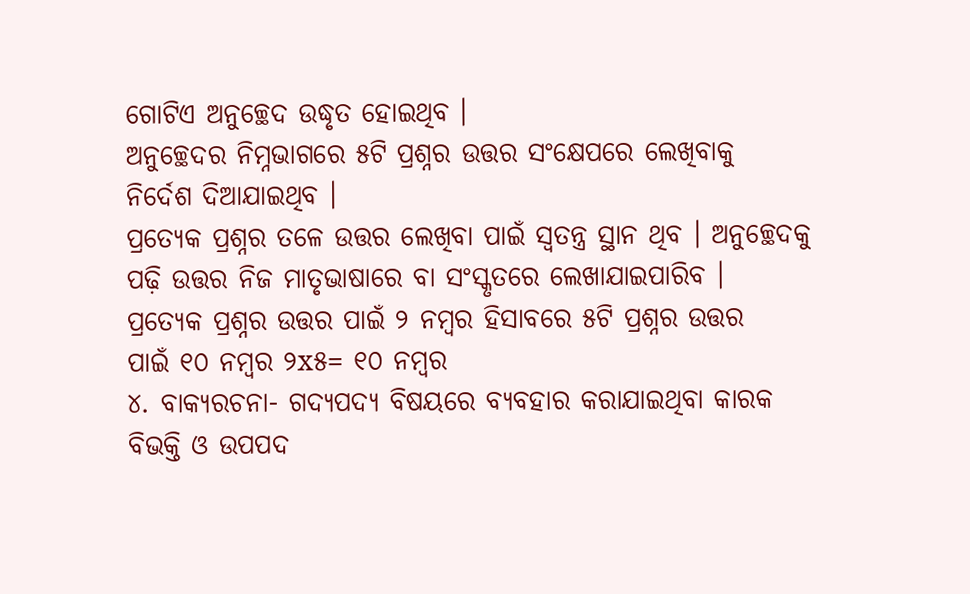ଗୋଟିଏ ଅନୁଚ୍ଛେଦ ଉଦ୍ଧୃତ ହୋଇଥିବ ।
ଅନୁଚ୍ଛେଦର ନିମ୍ନଭାଗରେ ୫ଟି ପ୍ରଶ୍ନର ଉତ୍ତର ସଂକ୍ଷେପରେ ଲେଖିବାକୁ
ନିର୍ଦେଶ ଦିଆଯାଇଥିବ ।
ପ୍ରତ୍ୟେକ ପ୍ରଶ୍ନର ତଳେ ଉତ୍ତର ଲେଖିବା ପାଇଁ ସ୍ୱତନ୍ତ୍ର ସ୍ଥାନ ଥିବ । ଅନୁଚ୍ଛେଦକୁ
ପଢ଼ି ଉତ୍ତର ନିଜ ମାତୃଭାଷାରେ ବା ସଂସ୍କୃତରେ ଲେଖାଯାଇପାରିବ ।
ପ୍ରତ୍ୟେକ ପ୍ରଶ୍ନର ଉତ୍ତର ପାଇଁ ୨ ନମ୍ବର ହିସାବରେ ୫ଟି ପ୍ରଶ୍ନର ଉତ୍ତର
ପାଇଁ ୧୦ ନମ୍ବର ୨x୫= ୧୦ ନମ୍ବର
୪. ବାକ୍ୟରଚନା- ଗଦ୍ୟପଦ୍ୟ ବିଷୟରେ ବ୍ୟବହାର କରାଯାଇଥିବା କାରକ
ବିଭକ୍ତି ଓ ଉପପଦ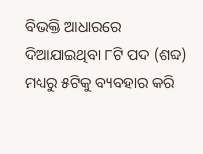ବିଭକ୍ତି ଆଧାରରେ ଦିଆଯାଇଥିବା ୮ଟି ପଦ (ଶବ୍ଦ)
ମଧ୍ୟରୁ ୫ଟିକୁ ବ୍ୟବହାର କରି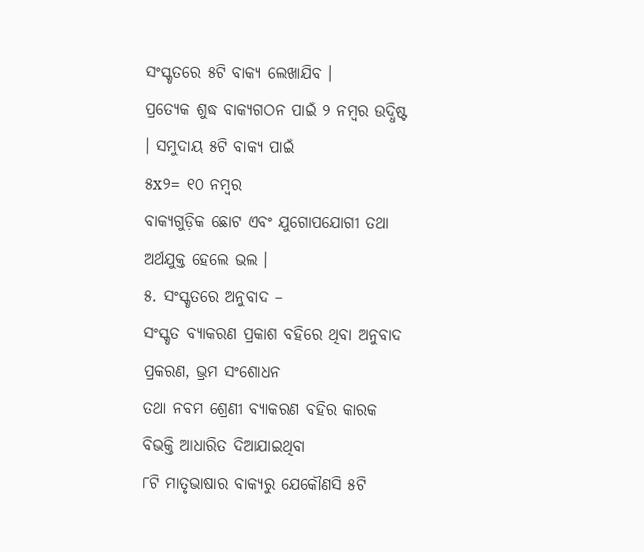ସଂସ୍କୃତରେ ୫ଟି ବାକ୍ୟ ଲେଖାଯିବ ।
ପ୍ରତ୍ୟେକ ଶୁଦ୍ଧ ବାକ୍ୟଗଠନ ପାଇଁ ୨ ନମ୍ବର ଉଦ୍ଧିଷ୍ଟ । ସମୁଦାୟ ୫ଟି ବାକ୍ୟ ପାଇଁ
୫x୨= ୧୦ ନମ୍ବର
ବାକ୍ୟଗୁଡ଼ିକ ଛୋଟ ଏବଂ ଯୁଗୋପଯୋଗୀ ତଥା ଅର୍ଥଯୁକ୍ତ ହେଲେ ଭଲ ।
୫. ସଂସ୍କୃତରେ ଅନୁବାଦ –
ସଂସ୍କୃତ ବ୍ୟାକରଣ ପ୍ରକାଶ ବହିରେ ଥିବା ଅନୁବାଦ ପ୍ରକରଣ, ଭ୍ରମ ସଂଶୋଧନ
ତଥା ନବମ ଶ୍ରେଣୀ ବ୍ୟାକରଣ ବହିର କାରକ ବିଭକ୍ତି ଆଧାରିତ ଦିଆଯାଇଥିବା
୮ଟି ମାତୃଭାଷାର ବାକ୍ୟରୁ ଯେକୌଣସି ୫ଟି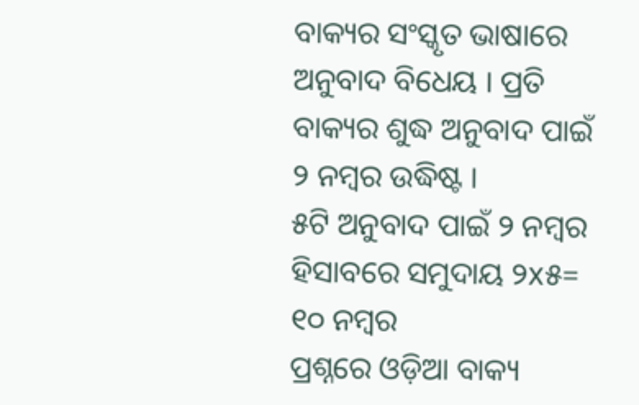ବାକ୍ୟର ସଂସ୍କୃତ ଭାଷାରେ
ଅନୁବାଦ ବିଧେୟ । ପ୍ରତି ବାକ୍ୟର ଶୁଦ୍ଧ ଅନୁବାଦ ପାଇଁ ୨ ନମ୍ବର ଉଦ୍ଧିଷ୍ଟ ।
୫ଟି ଅନୁବାଦ ପାଇଁ ୨ ନମ୍ବର ହିସାବରେ ସମୁଦାୟ ୨x୫= ୧୦ ନମ୍ବର
ପ୍ରଶ୍ନରେ ଓଡ଼ିଆ ବାକ୍ୟ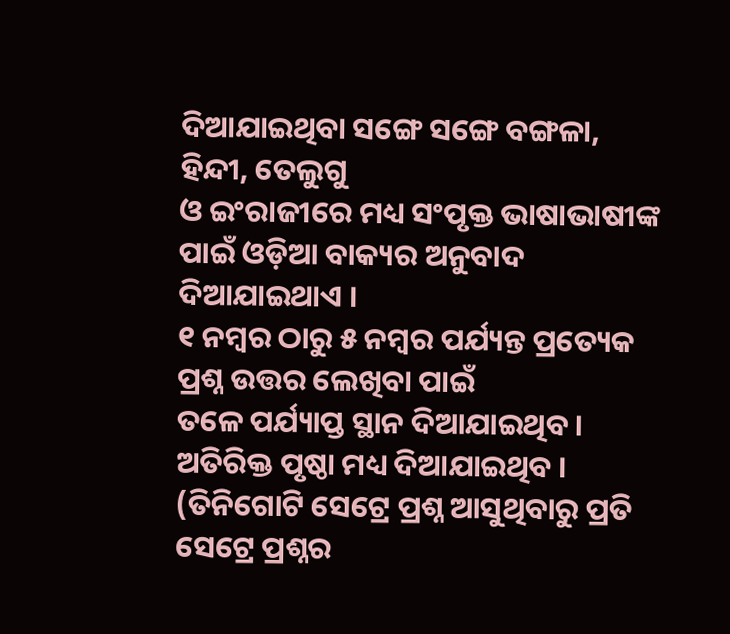ଦିଆଯାଇଥିବା ସଙ୍ଗେ ସଙ୍ଗେ ବଙ୍ଗଳା, ହିନ୍ଦୀ, ତେଲୁଗୁ
ଓ ଇଂରାଜୀରେ ମଧ୍ୟ ସଂପୃକ୍ତ ଭାଷାଭାଷୀଙ୍କ ପାଇଁ ଓଡ଼ିଆ ବାକ୍ୟର ଅନୁବାଦ
ଦିଆଯାଇଥାଏ ।
୧ ନମ୍ବର ଠାରୁ ୫ ନମ୍ବର ପର୍ଯ୍ୟନ୍ତ ପ୍ରତ୍ୟେକ ପ୍ରଶ୍ନ ଉତ୍ତର ଲେଖିବା ପାଇଁ
ତଳେ ପର୍ଯ୍ୟାପ୍ତ ସ୍ଥାନ ଦିଆଯାଇଥିବ । ଅତିରିକ୍ତ ପୃଷ୍ଠା ମଧ୍ୟ ଦିଆଯାଇଥିବ ।
(ତିନିଗୋଟି ସେଟ୍ରେ ପ୍ରଶ୍ନ ଆସୁଥିବାରୁ ପ୍ରତି ସେଟ୍ରେ ପ୍ରଶ୍ନର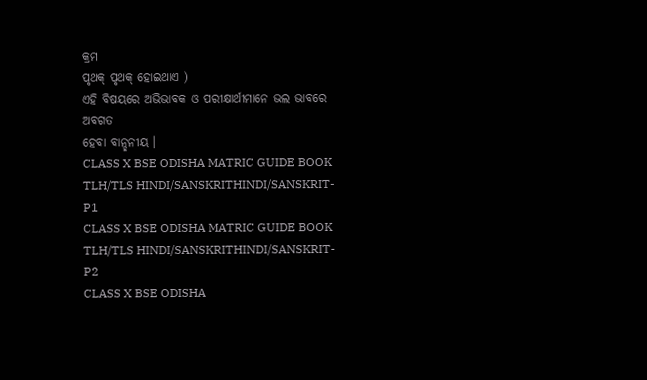କ୍ରମ
ପୃଥକ୍ ପୃଥକ୍ ହୋଇଥାଏ )
ଏହି ବିଷୟରେ ଅଭିଭାବକ ଓ ପରୀକ୍ଷାର୍ଥୀମାନେ ଭଲ ଭାବରେ ଅବଗତ
ହେବା ବାନ୍ଛନୀୟ ।
CLASS X BSE ODISHA MATRIC GUIDE BOOK
TLH/TLS HINDI/SANSKRITHINDI/SANSKRIT-P1
CLASS X BSE ODISHA MATRIC GUIDE BOOK
TLH/TLS HINDI/SANSKRITHINDI/SANSKRIT-P2
CLASS X BSE ODISHA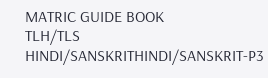MATRIC GUIDE BOOK
TLH/TLS HINDI/SANSKRITHINDI/SANSKRIT-P3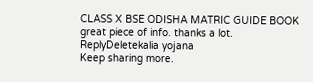CLASS X BSE ODISHA MATRIC GUIDE BOOK
great piece of info. thanks a lot.
ReplyDeletekalia yojana
Keep sharing more.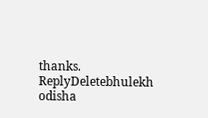thanks.
ReplyDeletebhulekh odisha